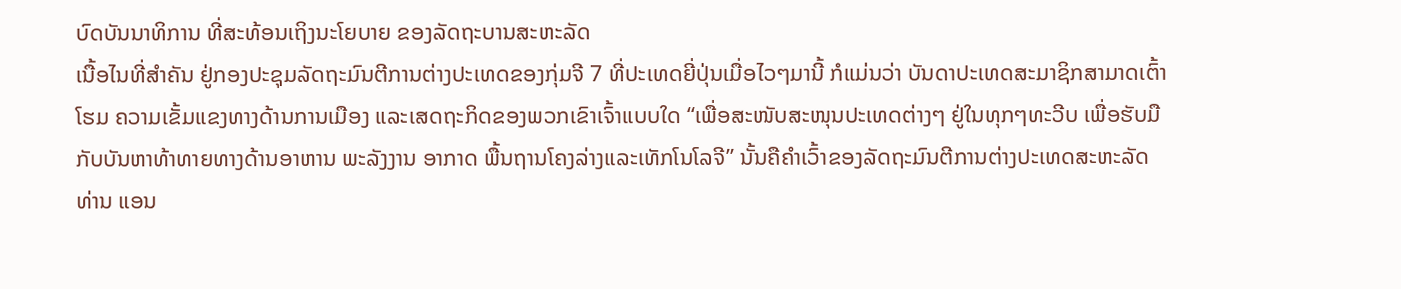ບົດບັນນາທິການ ທີ່ສະທ້ອນເຖິງນະໂຍບາຍ ຂອງລັດຖະບານສະຫະລັດ
ເນື້ອໄນທີ່ສຳຄັນ ຢູ່ກອງປະຊຸມລັດຖະມົນຕີການຕ່າງປະເທດຂອງກຸ່ມຈີ 7 ທີ່ປະເທດຍີ່ປຸ່ນເມື່ອໄວໆມານີ້ ກໍແມ່ນວ່າ ບັນດາປະເທດສະມາຊິກສາມາດເຕົ້າໂຮມ ຄວາມເຂັ້ມແຂງທາງດ້ານການເມືອງ ແລະເສດຖະກິດຂອງພວກເຂົາເຈົ້າແບບໃດ “ເພື່ອສະໜັບສະໜຸນປະເທດຕ່າງໆ ຢູ່ໃນທຸກໆທະວີບ ເພື່ອຮັບມືກັບບັນຫາທ້າທາຍທາງດ້ານອາຫານ ພະລັງງານ ອາກາດ ພື້ນຖານໂຄງລ່າງແລະເທັກໂນໂລຈີ” ນັ້ນຄືຄຳເວົ້າຂອງລັດຖະມົນຕີການຕ່າງປະເທດສະຫະລັດ ທ່ານ ແອນ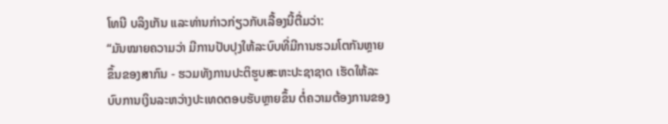ໂທນີ ບລິງເກັນ ແລະທ່ານກ່າວກ່ຽວກັບເລື້ອງນີ້ຕື່ມວ່າ:
“ມັນໝາຍຄວາມວ່າ ມີການປັບປຸງໃຫ້ລະບົບທີ່ມີການຮວມໂຕກັນຫຼາຍຂຶ້ນຂອງສາກົນ - ຮວມທັງການປະຕິຮູບສະຫະປະຊາຊາດ ເຮັດໃຫ້ລະບົບການເງິນລະຫວ່າງປະເທດຕອບຮັບຫຼາຍຂຶ້ນ ຕໍ່ຄວາມຕ້ອງການຂອງ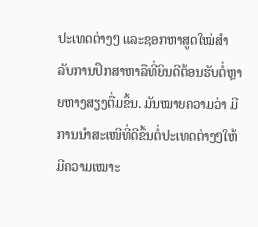ປະເທດຕ່າງໆ ແລະຊອກຫາສູດໃໝ່ສຳລັບການປຶກສາຫາລືທີ່ຍິນດີຕ້ອນຮັບຕໍ່ຫຼາຍຫາງສຽງຕື່ມຂຶ້ນ. ມັນໝາຍຄວາມວ່າ ມີການນຳສະເໜີທີ່ດີຂຶ້ນຕໍ່ປະເທດຕ່າງໆໃຫ້ມີຄວາມເໝາະ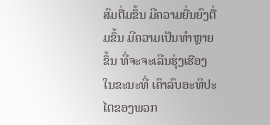ສົມຕື່ມຂຶ້ນ ມີຄວາມຍື່ນຍົງຕື່ມຂຶ້ນ ມີຄວາມເປັນທຳຫຼາຍຂຶ້ນ ທີ່ຈະຈະເລີນຮຸ່ງເຮືອງ ໃນຂະນະທີ່ ເຄົາລົບອະທິປະໄຕຂອງພວກ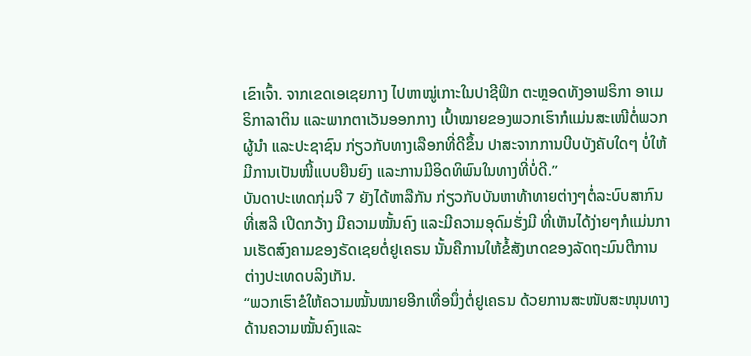ເຂົາເຈົ້າ. ຈາກເຂດເອເຊຍກາງ ໄປຫາໝູ່ເກາະໃນປາຊີຟິກ ຕະຫຼອດທັງອາຟຣິກາ ອາເມຣິກາລາຕິນ ແລະພາກຕາເວັນອອກກາງ ເປົ້າໝາຍຂອງພວກເຮົາກໍແມ່ນສະເໜີຕໍ່ພວກຜູ້ນຳ ແລະປະຊາຊົນ ກ່ຽວກັບທາງເລືອກທີ່ດີຂຶ້ນ ປາສະຈາກການບີບບັງຄັບໃດໆ ບໍ່ໃຫ້ມີການເປັນໜີ້ແບບຍືນຍົງ ແລະການມີອິດທິພົນໃນທາງທີ່ບໍ່ດີ.”
ບັນດາປະເທດກຸ່ມຈີ 7 ຍັງໄດ້ຫາລືກັນ ກ່ຽວກັບບັນຫາທ້າທາຍຕ່າງໆຕໍ່ລະບົບສາກົນ ທີ່ເສລີ ເປີດກວ້າງ ມີຄວາມໝັ້ນຄົງ ແລະມີຄວາມອຸດົມຮັ່ງມີ ທີ່ເຫັນໄດ້ງ່າຍໆກໍແມ່ນການເຮັດສົງຄາມຂອງຣັດເຊຍຕໍ່ຢູເຄຣນ ນັ້ນຄືການໃຫ້ຂໍ້ສັງເກດຂອງລັດຖະມົນຕີການຕ່າງປະເທດບລິງເກັນ.
“ພວກເຮົາຂໍໃຫ້ຄວາມໝັ້ນໝາຍອີກເທື່ອນຶ່ງຕໍ່ຢູເຄຣນ ດ້ວຍການສະໜັບສະໜຸນທາງດ້ານຄວາມໝັ້ນຄົງແລະ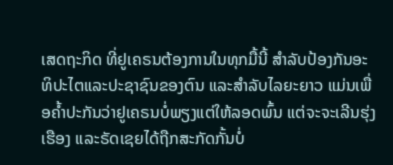ເສດຖະກິດ ທີ່ຢູເຄຣນຕ້ອງການໃນທຸກມື້ນີ້ ສຳລັບປ້ອງກັນອະທິປະໄຕແລະປະຊາຊົນຂອງຕົນ ແລະສຳລັບໄລຍະຍາວ ແມ່ນເພື່ອຄ້ຳປະກັນວ່າຢູເຄຣນບໍ່ພຽງແຕ່ໃຫ້ລອດພົ້ນ ແຕ່ຈະຈະເລີນຮຸ່ງເຮືອງ ແລະຣັດເຊຍໄດ້ຖືກສະກັດກັ້ນບໍ່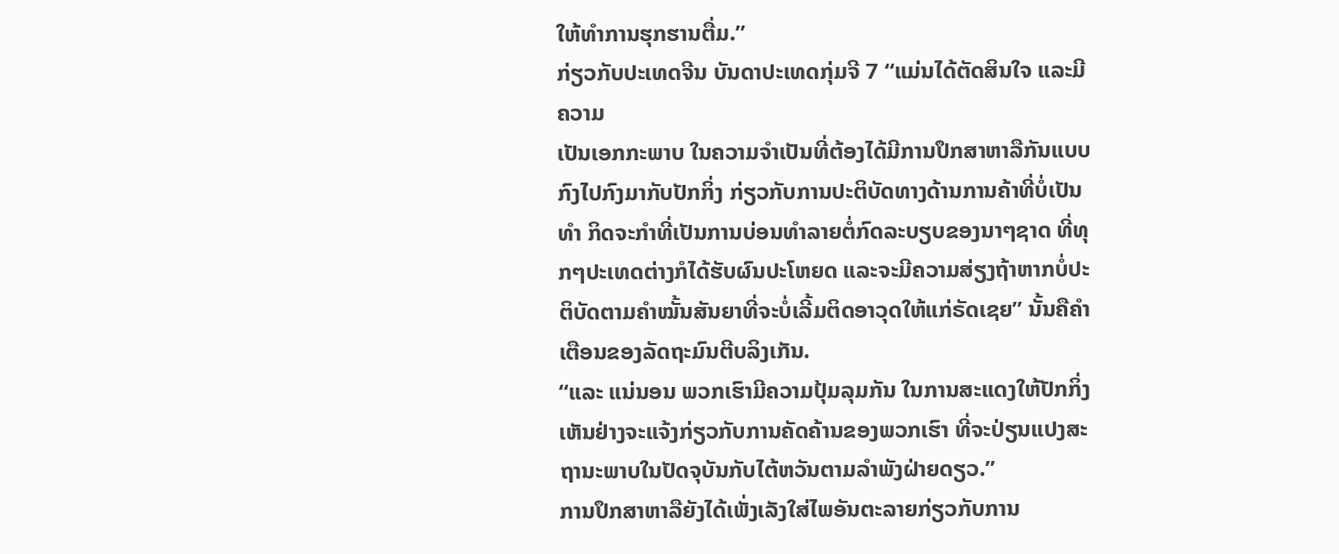ໃຫ້ທຳການຮຸກຮານຕື່ມ.”
ກ່ຽວກັບປະເທດຈີນ ບັນດາປະເທດກຸ່ມຈີ 7 “ແມ່ນໄດ້ຕັດສິນໃຈ ແລະມີຄວາມ
ເປັນເອກກະພາບ ໃນຄວາມຈຳເປັນທີ່ຕ້ອງໄດ້ມີການປຶກສາຫາລືກັນແບບກົງໄປກົງມາກັບປັກກິ່ງ ກ່ຽວກັບການປະຕິບັດທາງດ້ານການຄ້າທີ່ບໍ່ເປັນທຳ ກິດຈະກຳທີ່ເປັນການບ່ອນທຳລາຍຕໍ່ກົດລະບຽບຂອງນາໆຊາດ ທີ່ທຸກໆປະເທດຕ່າງກໍໄດ້ຮັບຜົນປະໂຫຍດ ແລະຈະມີຄວາມສ່ຽງຖ້າຫາກບໍ່ປະຕິບັດຕາມຄຳໝັ້ນສັນຍາທີ່ຈະບໍ່ເລີ້ມຕິດອາວຸດໃຫ້ແກ່ຣັດເຊຍ” ນັ້ນຄືຄຳເຕືອນຂອງລັດຖະມົນຕີບລິງເກັນ.
“ແລະ ແນ່ນອນ ພວກເຮົາມີຄວາມປຸ້ມລຸມກັນ ໃນການສະແດງໃຫ້ປັກກິ່ງເຫັນຢ່າງຈະແຈ້ງກ່ຽວກັບການຄັດຄ້ານຂອງພວກເຮົາ ທີ່ຈະປ່ຽນແປງສະຖານະພາບໃນປັດຈຸບັນກັບໄຕ້ຫວັນຕາມລຳພັງຝ່າຍດຽວ.”
ການປຶກສາຫາລືຍັງໄດ້ເພັ່ງເລັງໃສ່ໄພອັນຕະລາຍກ່ຽວກັບການ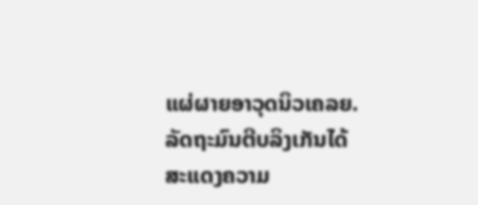ແຜ່ຜາຍອາວຸດນິວເຄລຍ. ລັດຖະມົນຕີບລິງເກັນໄດ້ສະແດງຄວາມ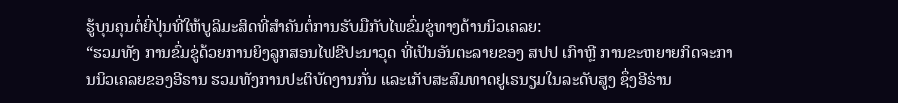ຮູ້ບຸນຄຸນຕໍ່ຍີ່ປຸ່ນທີ່ໃຫ້ບູລິມະສິດທີ່ສຳຄັນຕໍ່ການຮັບມືກັບໄພຂົ່ມຂູ່ທາງດ້ານນິວເຄລຍ:
“ຮວມທັງ ການຂົ່ມຂູ່ດ້ວຍການຍິງລູກສອນໄຟຂີປະນາວຸດ ທີ່ເປັນອັນຕະລາຍຂອງ ສປປ ເກົາຫຼີ ການຂະຫຍາຍກິດຈະການນິວເຄລຍຂອງອີຣານ ຮວມທັງການປະຕິບັດງານກັ່ນ ແລະເກັບສະສົມທາດຢູເຣນຽມໃນລະດັບສູງ ຊຶ່ງອີຣ່ານ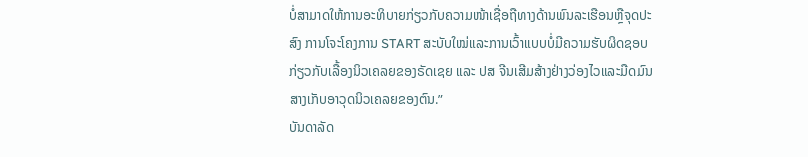ບໍ່ສາມາດໃຫ້ການອະທິບາຍກ່ຽວກັບຄວາມໜ້າເຊື່ອຖືທາງດ້ານພົນລະເຮືອນຫຼືຈຸດປະສົງ ການໂຈະໂຄງການ START ສະບັບໃໝ່ແລະການເວົ້າແບບບໍ່ມີຄວາມຮັບຜິດຊອບກ່ຽວກັບເລື້ອງນິວເຄລຍຂອງຣັດເຊຍ ແລະ ປສ ຈີນເສີມສ້າງຢ່າງວ່ອງໄວແລະມືດມົນສາງເກັບອາວຸດນິວເຄລຍຂອງຕົນ.”
ບັນດາລັດ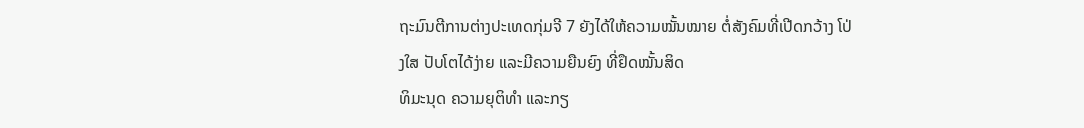ຖະມົນຕີການຕ່າງປະເທດກຸ່ມຈີ 7 ຍັງໄດ້ໃຫ້ຄວາມໝັ້ນໝາຍ ຕໍ່ສັງຄົມທີ່ເປີດກວ້າງ ໂປ່ງໃສ ປັບໂຕໄດ້ງ່າຍ ແລະມີຄວາມຍືນຍົງ ທີ່ຢຶດໝັ້ນສິດ
ທິມະນຸດ ຄວາມຍຸຕິທຳ ແລະກຽ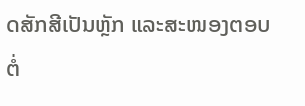ດສັກສີເປັນຫຼັກ ແລະສະໜອງຕອບຕໍ່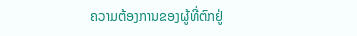ຄວາມຕ້ອງການຂອງຜູ້ທີ່ຕົກຢູ່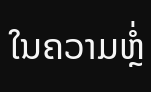ໃນຄວາມຫຼໍ່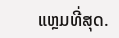ແຫຼມທີ່ສຸດ.